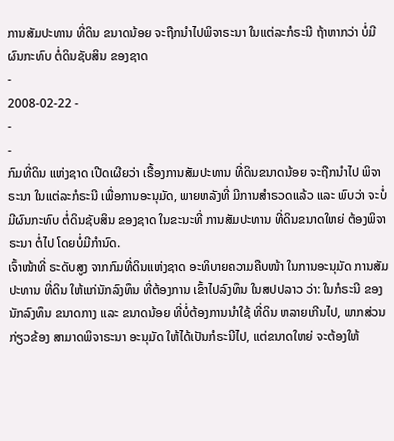ການສັມປະທານ ທີ່ດິນ ຂນາດນ້ອຍ ຈະຖືກນໍາໄປພິຈາຣະນາ ໃນແຕ່ລະກໍຣະນີ ຖ້າຫາກວ່າ ບໍ່ມີຜົນກະທົບ ຕໍ່ດິນຊັບສິນ ຂອງຊາດ
-
2008-02-22 -
-
-
ກົມທີ່ດິນ ແຫ່ງຊາດ ເປີດເຜີຍວ່າ ເຣື້ອງການສັມປະທານ ທີ່ດິນຂນາດນ້ອຍ ຈະຖືກນໍາໄປ ພິຈາຣະນາ ໃນແຕ່ລະກໍຣະນີ ເພື່ອການອະນຸມັດ, ພາຍຫລັງທີ່ ມີການສໍາຣວດແລ້ວ ແລະ ພົບວ່າ ຈະບໍ່ມີຜົນກະທົບ ຕໍ່ດິນຊັບສິນ ຂອງຊາດ ໃນຂະນະທີ່ ການສັມປະທານ ທີ່ດິນຂນາດໃຫຍ່ ຕ້ອງພິຈາຣະນາ ຕໍ່ໄປ ໂດຍບໍ່ມີກໍານົດ.
ເຈົ້າໜ້າທີ່ ຣະດັບສູງ ຈາກກົມທີ່ດິນແຫ່ງຊາດ ອະທິບາຍຄວາມຄືບໜ້າ ໃນການອະນຸມັດ ການສັມປະທານ ທີ່ດິນ ໃຫ້ແກ່ນັກລົງທຶນ ທີ່ຕ້ອງການ ເຂົ້າໄປລົງທຶນ ໃນສປປລາວ ວ່າ: ໃນກໍຣະນີ ຂອງນັກລົງທຶນ ຂນາດກາງ ແລະ ຂນາດນ້ອຍ ທີ່ບໍ່ຕ້ອງການນໍາໃຊ້ ທີ່ດິນ ຫລາຍເກີນໄປ, ພາກສ່ວນ ກ່ຽວຂ້ອງ ສາມາດພິຈາຣະນາ ອະນຸມັດ ໃຫ້ໄດ້ເປັນກໍຣະນີໄປ, ແຕ່ຂນາດໃຫຍ່ ຈະຕ້ອງໃຫ້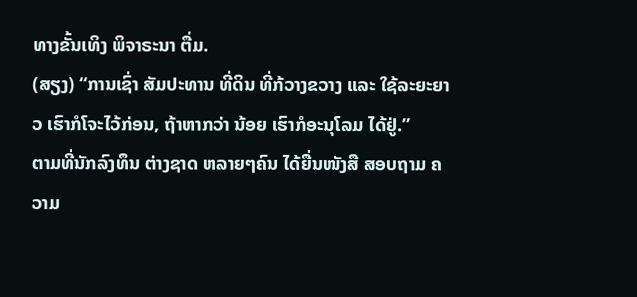ທາງຂັ້ນເທິງ ພິຈາຣະນາ ຕື່ມ.
(ສຽງ) “ການເຊົ່າ ສັມປະທານ ທີ່ດິນ ທີ່ກ້ວາງຂວາງ ແລະ ໃຊ້ລະຍະຍາວ ເຮົາກໍໂຈະໄວ້ກ່ອນ, ຖ້າຫາກວ່າ ນ້ອຍ ເຮົາກໍອະນຸໂລມ ໄດ້ຢູ່.”
ຕາມທີ່ນັກລົງທຶນ ຕ່າງຊາດ ຫລາຍໆຄົນ ໄດ້ຍື່ນໜັງສື ສອບຖາມ ຄວາມ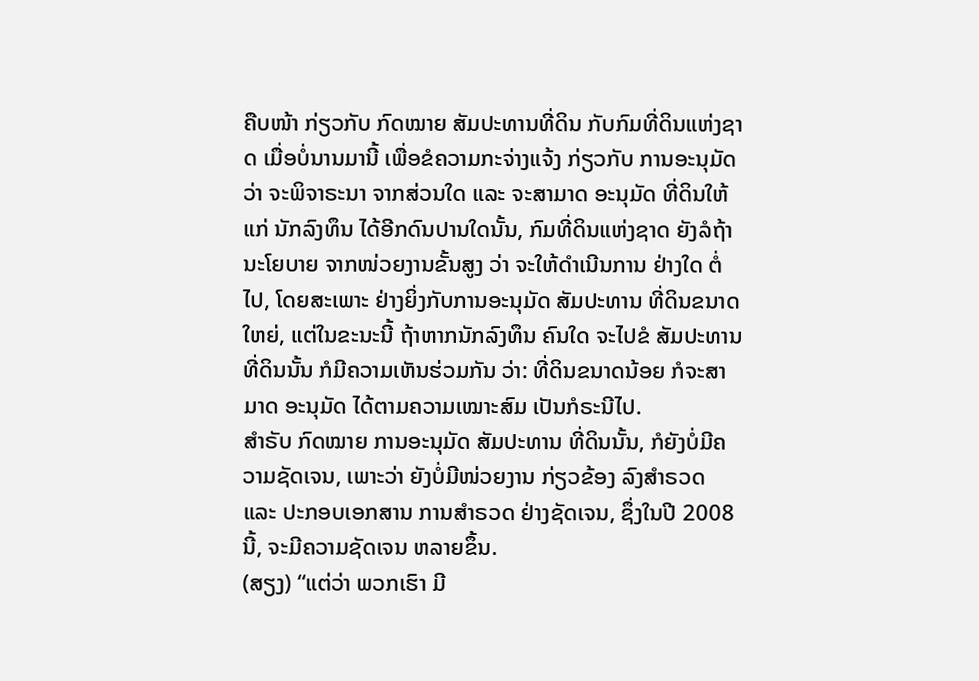ຄືບໜ້າ ກ່ຽວກັບ ກົດໝາຍ ສັມປະທານທີ່ດິນ ກັບກົມທີ່ດິນແຫ່ງຊາດ ເມື່ອບໍ່ນານມານີ້ ເພື່ອຂໍຄວາມກະຈ່າງແຈ້ງ ກ່ຽວກັບ ການອະນຸມັດ ວ່າ ຈະພິຈາຣະນາ ຈາກສ່ວນໃດ ແລະ ຈະສາມາດ ອະນຸມັດ ທີ່ດິນໃຫ້ແກ່ ນັກລົງທຶນ ໄດ້ອີກດົນປານໃດນັ້ນ, ກົມທີ່ດິນແຫ່ງຊາດ ຍັງລໍຖ້າ ນະໂຍບາຍ ຈາກໜ່ວຍງານຂັ້ນສູງ ວ່າ ຈະໃຫ້ດໍາເນີນການ ຢ່າງໃດ ຕໍ່ໄປ, ໂດຍສະເພາະ ຢ່າງຍິ່ງກັບການອະນຸມັດ ສັມປະທານ ທີ່ດິນຂນາດໃຫຍ່, ແຕ່ໃນຂະນະນີ້ ຖ້າຫາກນັກລົງທຶນ ຄົນໃດ ຈະໄປຂໍ ສັມປະທານ ທີ່ດິນນັ້ນ ກໍມີຄວາມເຫັນຮ່ວມກັນ ວ່າ: ທີ່ດິນຂນາດນ້ອຍ ກໍຈະສາມາດ ອະນຸມັດ ໄດ້ຕາມຄວາມເໝາະສົມ ເປັນກໍຣະນີໄປ.
ສໍາຣັບ ກົດໝາຍ ການອະນຸມັດ ສັມປະທານ ທີ່ດິນນັ້ນ, ກໍຍັງບໍ່ມີຄວາມຊັດເຈນ, ເພາະວ່າ ຍັງບໍ່ມີໜ່ວຍງານ ກ່ຽວຂ້ອງ ລົງສໍາຣວດ ແລະ ປະກອບເອກສານ ການສໍາຣວດ ຢ່າງຊັດເຈນ, ຊຶ່ງໃນປີ 2008 ນີ້, ຈະມີຄວາມຊັດເຈນ ຫລາຍຂຶ້ນ.
(ສຽງ) “ແຕ່ວ່າ ພວກເຮົາ ມີ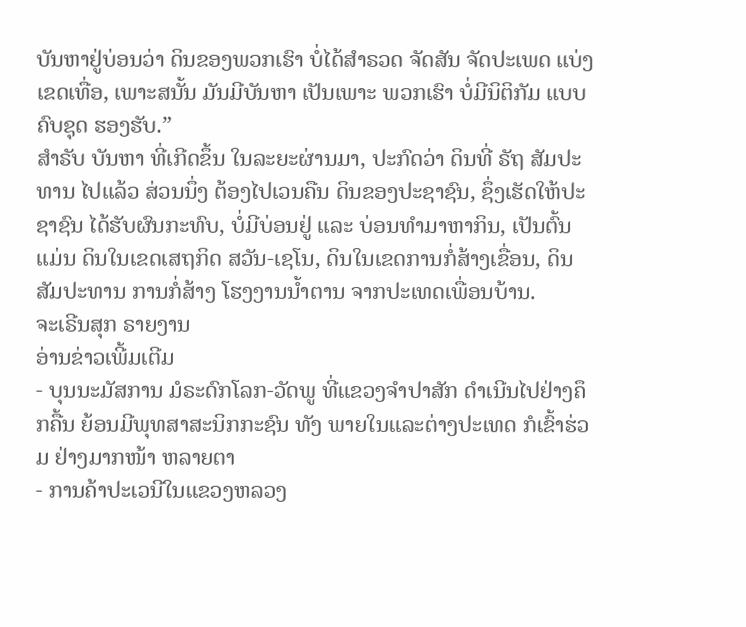ບັນຫາຢູ່ບ່ອນວ່າ ດິນຂອງພວກເຮົາ ບໍ່ໄດ້ສໍາຣວດ ຈັດສັນ ຈັດປະເພດ ແບ່ງເຂດເທື່ອ, ເພາະສນັ້ນ ມັນມີບັນຫາ ເປັນເພາະ ພວກເຮົາ ບໍ່ມີນິຕິກັມ ແບບຄົບຊຸດ ຮອງຮັບ.”
ສໍາຣັບ ບັນຫາ ທີ່ເກີດຂຶ້ນ ໃນລະຍະຜ່ານມາ, ປະກົດວ່າ ດິນທີ່ ຣັຖ ສັມປະທານ ໄປແລ້ວ ສ່ວນນຶ່ງ ຕ້ອງໄປເວນຄືນ ດິນຂອງປະຊາຊົນ, ຊຶ່ງເຮັດໃຫ້ປະຊາຊົນ ໄດ້ຮັບຜົນກະທົບ, ບໍ່ມີບ່ອນຢູ່ ແລະ ບ່ອນທໍາມາຫາກິນ, ເປັນຕົ້ນແມ່ນ ດິນໃນເຂດເສຖກິດ ສວັນ-ເຊໂນ, ດິນໃນເຂດການກໍ່ສ້າງເຂື່ອນ, ດິນສັມປະທານ ການກໍ່ສ້າງ ໂຮງງານນໍ້າຕານ ຈາກປະເທດເພື່ອນບ້ານ.
ຈະເຣີນສຸກ ຣາຍງານ
ອ່ານຂ່າວເພີ້ມເຕີມ
- ບຸນນະມັສການ ມໍຣະດົກໂລກ-ວັດພູ ທີ່ແຂວງຈໍາປາສັກ ດໍາເນີນໄປຢ່າງຄຶກຄື້ນ ຍ້ອນມີພຸທສາສະນິກກະຊົນ ທັງ ພາຍໃນແລະຕ່າງປະເທດ ກໍເຂົ້າຮ່ວມ ຢ່າງມາກໜ້າ ຫລາຍຕາ
- ການຄ້າປະເວນີໃນແຂວງຫລວງ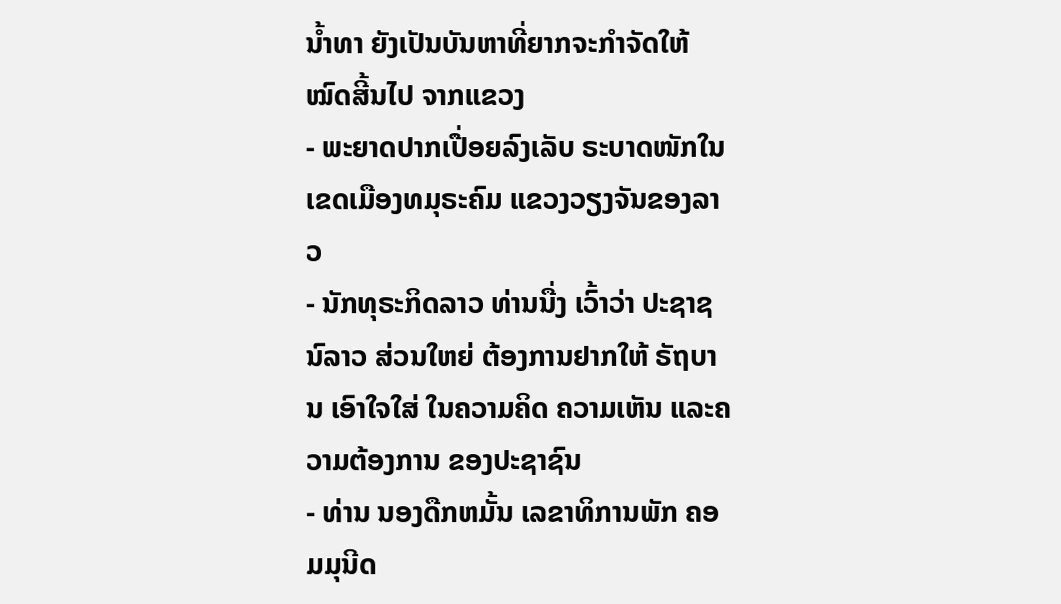ນໍ້າທາ ຍັງເປັນບັນຫາທີ່ຍາກຈະກໍາຈັດໃຫ້ໝົດສີ້ນໄປ ຈາກແຂວງ
- ພະຍາດປາກເປື່ອຍລົງເລັບ ຣະບາດໜັກໃນເຂດເມືອງທມຸຣະຄົມ ແຂວງວຽງຈັນຂອງລາວ
- ນັກທຸຣະກິດລາວ ທ່ານນື່ງ ເວົ້າວ່າ ປະຊາຊນົລາວ ສ່ວນໃຫຍ່ ຕ້ອງການຢາກໃຫ້ ຣັຖບານ ເອົາໃຈໃສ່ ໃນຄວາມຄິດ ຄວາມເຫັນ ແລະຄວາມຕ້ອງການ ຂອງປະຊາຊົນ
- ທ່ານ ນອງດືກຫມັ້ນ ເລຂາທິການພັກ ຄອມມຸນີດ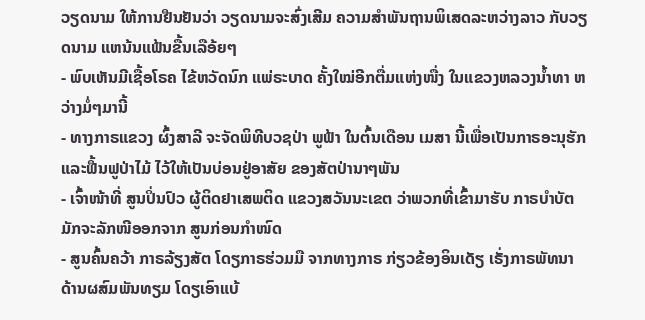ວຽດນາມ ໃຫ້ການຢືນຢັນວ່າ ວຽດນາມຈະສົ່ງເສີມ ຄວາມສຳພັນຖານພິເສດລະຫວ່າງລາວ ກັບວຽດນາມ ແຫນ້ນແຟ້ນຂື້ນເລືອ້ຍໆ
- ພົບເຫັນມີເຊື້ອໂຣຄ ໄຂ້ຫວັດນົກ ແພ່ຣະບາດ ຄັ້ງໃໝ່ອີກຕື່ມແຫ່ງໜື່ງ ໃນແຂວງຫລວງນ້ຳທາ ຫວ່າງມໍ່ໆມານີ້
- ທາງກາຣແຂວງ ຜົ້ງສາລີ ຈະຈັດພິທີບວຊປ່າ ພູຟ້າ ໃນຕົ້ນເດືອນ ເມສາ ນີ້ເພື່ອເປັນກາຣອະນຸຮັກ ແລະຟື້ນຟູປ່າໄມ້ ໄວ້ໃຫ້ເປັນບ່ອນຢູ່ອາສັຍ ຂອງສັຕປ່ານາໆພັນ
- ເຈົ້າໜ້າທີ່ ສູນປິ່ນປົວ ຜູ້ຕິດຢາເສພຕິດ ແຂວງສວັນນະເຂຕ ວ່າພວກທີ່ເຂົ້າມາຮັບ ກາຣບຳບັຕ ມັກຈະລັກໜີອອກຈາກ ສູນກ່ອນກຳໜົດ
- ສູນຄົ້ນຄວ້າ ກາຣລ້ຽງສັຕ ໂດຽກາຣຮ່ວມມື ຈາກທາງກາຣ ກ່ຽວຂ້ອງອິນເດັຽ ເຣັ່ງກາຣພັທນາ ດ້ານຜສົມພັນທຽມ ໂດຽເອົາແບ້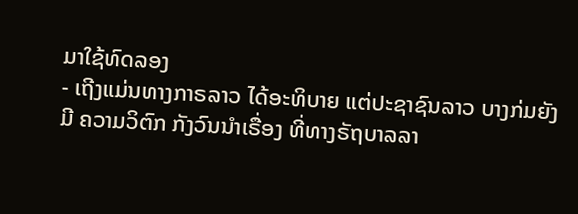ມາໃຊ້ທົດລອງ
- ເຖີງແມ່ນທາງກາຣລາວ ໄດ້ອະທິບາຍ ແຕ່ປະຊາຊົນລາວ ບາງກ່ມຍັງມີ ຄວາມວິຕົກ ກັງວົນນຳເຣື່ອງ ທີ່ທາງຣັຖບາລລາ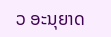ວ ອະນຸຍາດ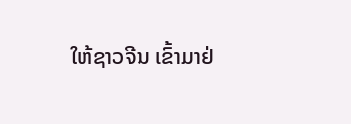ໃຫ້ຊາວຈີນ ເຂົ້າມາຢ່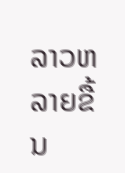ລາວຫລາຍຂື້ນ